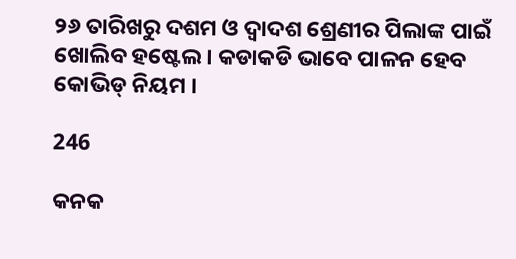୨୬ ତାରିଖରୁ ଦଶମ ଓ ଦ୍ୱାଦଶ ଶ୍ରେଣୀର ପିଲାଙ୍କ ପାଇଁ ଖୋଲିବ ହଷ୍ଟେଲ । କଡାକଡି ଭାବେ ପାଳନ ହେବ କୋଭିଡ୍ ନିୟମ ।

246

କନକ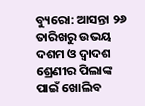ବ୍ୟୁରୋ: ଆସନ୍ତା ୨୬ ତାରିଖରୁ ଉଭୟ ଦଶମ ଓ ଦ୍ୱାଦଶ ଶ୍ରେଣୀର ପିଲାଙ୍କ ପାଇଁ ଖୋଲିବ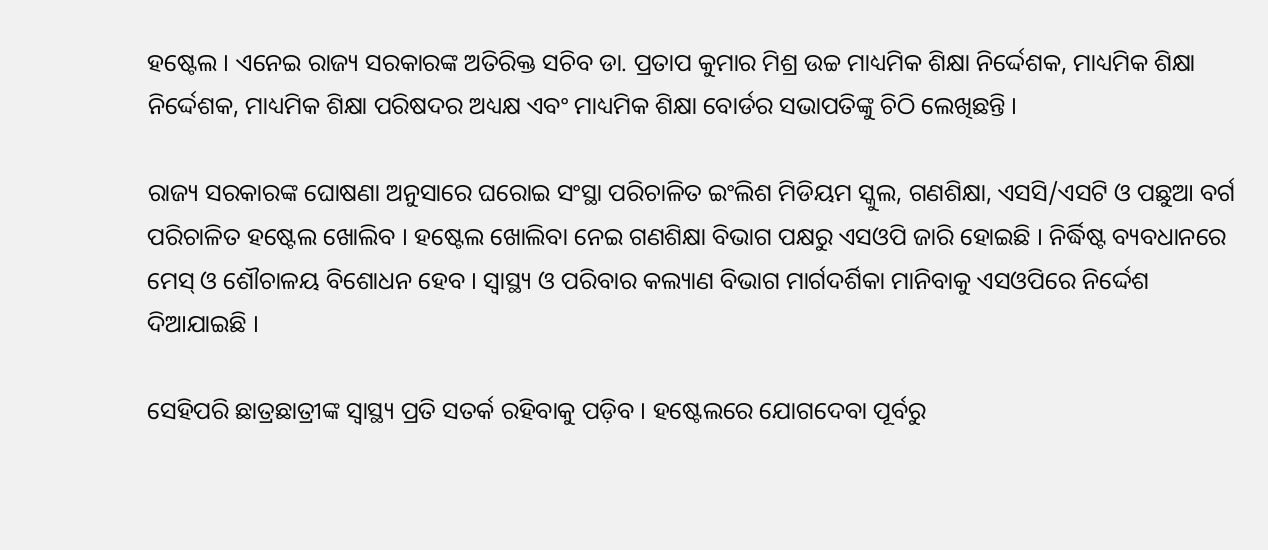ହଷ୍ଟେଲ । ଏନେଇ ରାଜ୍ୟ ସରକାରଙ୍କ ଅତିରିକ୍ତ ସଚିବ ଡା. ପ୍ରତାପ କୁମାର ମିଶ୍ର ଉଚ୍ଚ ମାଧ୍ୟମିକ ଶିକ୍ଷା ନିର୍ଦ୍ଦେଶକ, ମାଧ୍ୟମିକ ଶିକ୍ଷା ନିର୍ଦ୍ଦେଶକ, ମାଧ୍ୟମିକ ଶିକ୍ଷା ପରିଷଦର ଅଧ୍ୟକ୍ଷ ଏବଂ ମାଧ୍ୟମିକ ଶିକ୍ଷା ବୋର୍ଡର ସଭାପତିଙ୍କୁ ଚିଠି ଲେଖିଛନ୍ତି ।

ରାଜ୍ୟ ସରକାରଙ୍କ ଘୋଷଣା ଅନୁସାରେ ଘରୋଇ ସଂସ୍ଥା ପରିଚାଳିତ ଇଂଲିଶ ମିଡିୟମ ସ୍କୁଲ, ଗଣଶିକ୍ଷା, ଏସସି/ଏସଟି ଓ ପଛୁଆ ବର୍ଗ ପରିଚାଳିତ ହଷ୍ଟେଲ ଖୋଲିବ । ହଷ୍ଟେଲ ଖୋଲିବା ନେଇ ଗଣଶିକ୍ଷା ବିଭାଗ ପକ୍ଷରୁ ଏସଓପି ଜାରି ହୋଇଛି । ନିର୍ଦ୍ଧିଷ୍ଟ ବ୍ୟବଧାନରେ ମେସ୍ ଓ ଶୌଚାଳୟ ବିଶୋଧନ ହେବ । ସ୍ୱାସ୍ଥ୍ୟ ଓ ପରିବାର କଲ୍ୟାଣ ବିଭାଗ ମାର୍ଗଦର୍ଶିକା ମାନିବାକୁ ଏସଓପିରେ ନିର୍ଦ୍ଦେଶ ଦିଆଯାଇଛି ।

ସେହିପରି ଛାତ୍ରଛାତ୍ରୀଙ୍କ ସ୍ୱାସ୍ଥ୍ୟ ପ୍ରତି ସତର୍କ ରହିବାକୁ ପଡ଼ିବ । ହଷ୍ଟେଲରେ ଯୋଗଦେବା ପୂର୍ବରୁ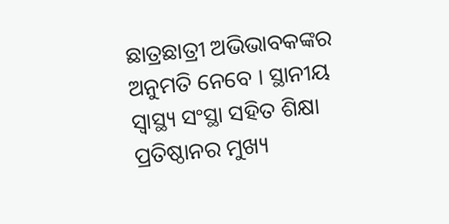ଛାତ୍ରଛାତ୍ରୀ ଅଭିଭାବକଙ୍କର ଅନୁମତି ନେବେ । ସ୍ଥାନୀୟ ସ୍ୱାସ୍ଥ୍ୟ ସଂସ୍ଥା ସହିତ ଶିକ୍ଷା ପ୍ରତିଷ୍ଠାନର ମୁଖ୍ୟ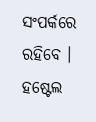ସଂପର୍କରେ ରହିବେ । ହଷ୍ଟେଲ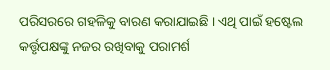ପରିସରରେ ଗହଳିକୁ ବାରଣ କରାଯାଇଛି । ଏଥି ପାଇଁ ହଷ୍ଟେଲ କର୍ତ୍ତୃପକ୍ଷଙ୍କୁ ନଜର ରଖିବାକୁ ପରାମର୍ଶ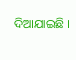ଦିଆଯାଇଛି ।